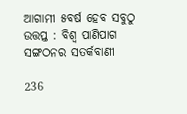ଆଗାମୀ ୫ବର୍ଷ ହେବ ସବୁଠୁ ଉତ୍ତପ୍ତ : ବିଶ୍ୱ ପାଣିପାଗ ସଙ୍ଗଠନର ସତର୍କବାଣୀ

236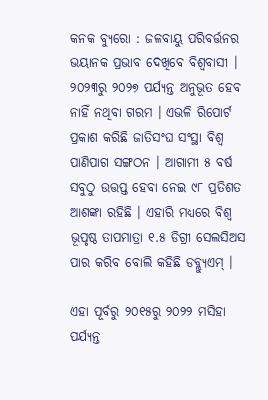କନକ ବ୍ୟୁରୋ : ଜଳବାୟୁ ପରିବର୍ତ୍ତନର ଭୟାନକ ପ୍ରଭାବ ଦେଖିବେ ବିଶ୍ୱବାସୀ । ୨୦୨୩ରୁ ୨୦୨୭ ପର୍ଯ୍ୟନ୍ତ ଅନୁଭୂତ ହେବ ନାହିଁ ନଥିବା ଗରମ । ଏଭଳି ରିପୋର୍ଟ ପ୍ରକାଶ କରିଛି ଜାତିସଂଘ ସଂସ୍ଥା ବିଶ୍ୱ ପାଣିପାଗ ସଙ୍ଗଠନ । ଆଗାମୀ ୫ ବର୍ଷ ସବୁଠୁ ଉତ୍ତପ୍ତ ହେବା ନେଇ ୯୮ ପ୍ରତିଶତ ଆଶଙ୍କା ରହିଛି । ଏହାରି ମଧ୍ୟରେ ବିଶ୍ୱ ଭୂପୃଷ୍ଠ ତାପମାତ୍ରା ୧.୫ ଡିଗ୍ରୀ ସେଲସିଅସ ପାର କରିବ ବୋଲି କହିଛି ଡବ୍ଲ୍ୟୁଏମ୍ ।

ଏହା ପୂର୍ବରୁ ୨୦୧୫ରୁ ୨୦୨୨ ମସିହା ପର୍ଯ୍ୟନ୍ତ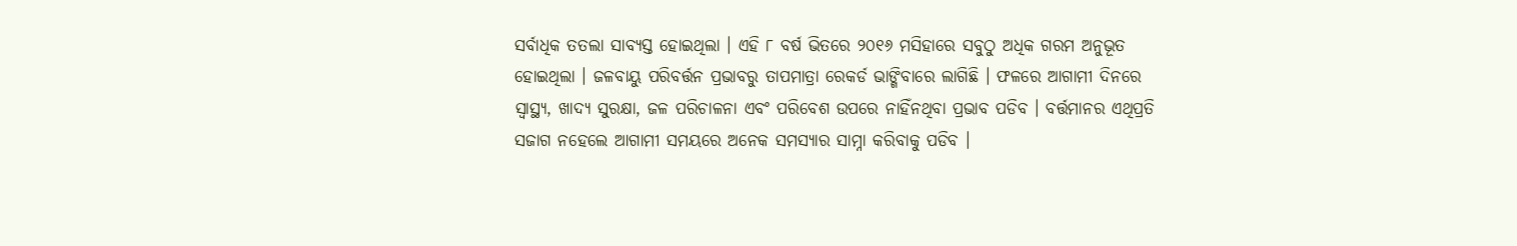ସର୍ବାଧିକ ତତଲା ସାବ୍ୟସ୍ତ ହୋଇଥିଲା । ଏହି ୮ ବର୍ଷ ଭିତରେ ୨୦୧୬ ମସିହାରେ ସବୁଠୁ ଅଧିକ ଗରମ ଅନୁଭୂତ ହୋଇଥିଲା । ଜଳବାୟୁ ପରିବର୍ତ୍ତନ ପ୍ରଭାବରୁ ତାପମାତ୍ରା ରେକର୍ଡ ଭାଙ୍ଗିବାରେ ଲାଗିଛି । ଫଳରେ ଆଗାମୀ ଦିନରେ ସ୍ୱାସ୍ଥ୍ୟ, ଖାଦ୍ୟ ସୁରକ୍ଷା, ଜଳ ପରିଚାଳନା ଏବଂ ପରିବେଶ ଉପରେ ନାହିଁନଥିବା ପ୍ରଭାବ ପଡିବ । ବର୍ତ୍ତମାନର ଏଥିପ୍ରତି ସଜାଗ ନହେଲେ ଆଗାମୀ ସମୟରେ ଅନେକ ସମସ୍ୟାର ସାମ୍ନା କରିବାକୁ ପଡିବ ।